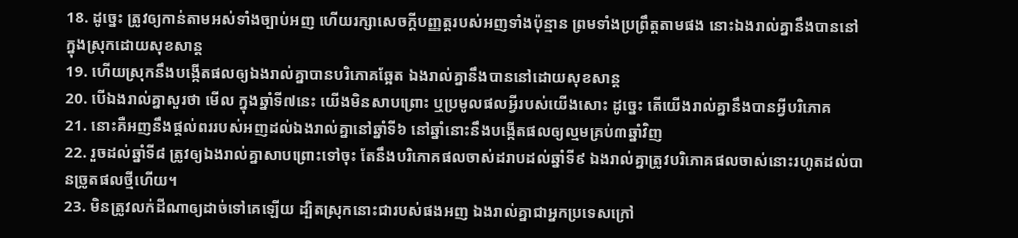18. ដូច្នេះ ត្រូវឲ្យកាន់តាមអស់ទាំងច្បាប់អញ ហើយរក្សាសេចក្ដីបញ្ញត្តរបស់អញទាំងប៉ុន្មាន ព្រមទាំងប្រព្រឹត្តតាមផង នោះឯងរាល់គ្នានឹងបាននៅក្នុងស្រុកដោយសុខសាន្ត
19. ហើយស្រុកនឹងបង្កើតផលឲ្យឯងរាល់គ្នាបានបរិភោគឆ្អែត ឯងរាល់គ្នានឹងបាននៅដោយសុខសាន្ត
20. បើឯងរាល់គ្នាសួរថា មើល ក្នុងឆ្នាំទី៧នេះ យើងមិនសាបព្រោះ ឬប្រមូលផលអ្វីរបស់យើងសោះ ដូច្នេះ តើយើងរាល់គ្នានឹងបានអ្វីបរិភោគ
21. នោះគឺអញនឹងផ្តល់ពររបស់អញដល់ឯងរាល់គ្នានៅឆ្នាំទី៦ នៅឆ្នាំនោះនឹងបង្កើតផលឲ្យល្មមគ្រប់៣ឆ្នាំវិញ
22. រួចដល់ឆ្នាំទី៨ ត្រូវឲ្យឯងរាល់គ្នាសាបព្រោះទៅចុះ តែនឹងបរិភោគផលចាស់ដរាបដល់ឆ្នាំទី៩ ឯងរាល់គ្នាត្រូវបរិភោគផលចាស់នោះរហូតដល់បានច្រូតផលថ្មីហើយ។
23. មិនត្រូវលក់ដីណាឲ្យដាច់ទៅគេឡើយ ដ្បិតស្រុកនោះជារបស់ផងអញ ឯងរាល់គ្នាជាអ្នកប្រទេសក្រៅ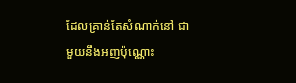ដែលគ្រាន់តែសំណាក់នៅ ជាមួយនឹងអញប៉ុណ្ណោះ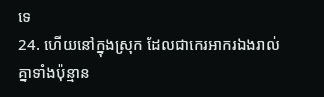ទេ
24. ហើយនៅក្នុងស្រុក ដែលជាកេរអាករឯងរាល់គ្នាទាំងប៉ុន្មាន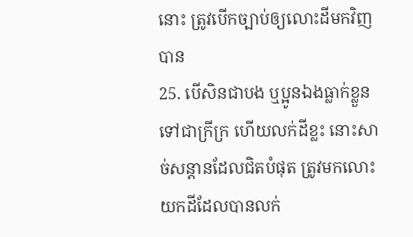នោះ ត្រូវបើកច្បាប់ឲ្យលោះដីមកវិញបាន
25. បើសិនជាបង ឬប្អូនឯងធ្លាក់ខ្លួនទៅជាក្រីក្រ ហើយលក់ដីខ្លះ នោះសាច់សន្តានដែលជិតបំផុត ត្រូវមកលោះយកដីដែលបានលក់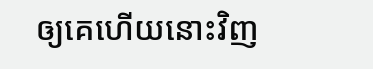ឲ្យគេហើយនោះវិញ